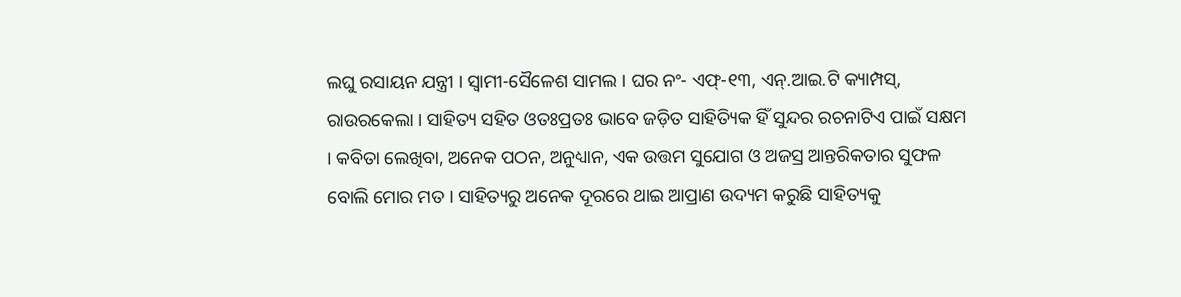ଲଘୁ ରସାୟନ ଯନ୍ତ୍ରୀ । ସ୍ୱାମୀ-ସୈଳେଶ ସାମଲ । ଘର ନଂ- ଏଫ୍-୧୩, ଏନ୍.ଆଇ.ଟି କ୍ୟାମ୍ପସ୍, ରାଉରକେଲା । ସାହିତ୍ୟ ସହିତ ଓତଃପ୍ରତଃ ଭାବେ ଜଡ଼ିତ ସାହିତ୍ୟିକ ହିଁ ସୁନ୍ଦର ରଚନାଟିଏ ପାଇଁ ସକ୍ଷମ । କବିତା ଲେଖିବା, ଅନେକ ପଠନ, ଅନୁଧ୍ୟାନ, ଏକ ଉତ୍ତମ ସୁଯୋଗ ଓ ଅଜସ୍ର ଆନ୍ତରିକତାର ସୁଫଳ ବୋଲି ମୋର ମତ । ସାହିତ୍ୟରୁ ଅନେକ ଦୂରରେ ଥାଇ ଆପ୍ରାଣ ଉଦ୍ୟମ କରୁଛି ସାହିତ୍ୟକୁ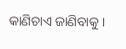କାଣିଚାଏ ଜାଣିବାକୁ ।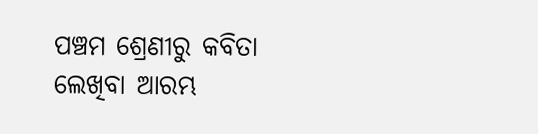ପଞ୍ଚମ ଶ୍ରେଣୀରୁ କବିତା ଲେଖିବା ଆରମ୍ଭ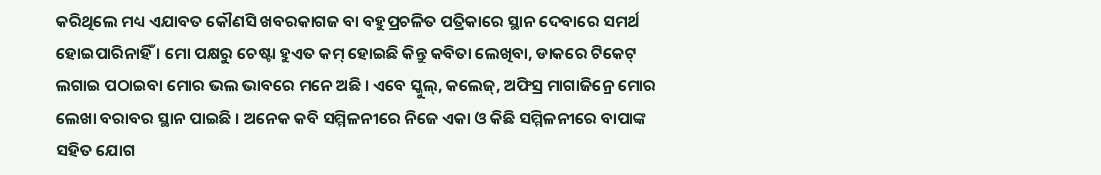କରିଥିଲେ ମଧ୍ୟ ଏଯାବତ କୌଣସି ଖବରକାଗଜ ବା ବହୁପ୍ରଚଳିତ ପତ୍ରିକାରେ ସ୍ଥାନ ଦେବାରେ ସମର୍ଥ ହୋଇପାରିନାହିଁ । ମୋ ପକ୍ଷରୁ ଚେଷ୍ଟା ହୁଏତ କମ୍ ହୋଇଛି କିନ୍ତୁ କବିତା ଲେଖିବା, ଡାକରେ ଟିକେଟ୍ ଲଗାଇ ପଠାଇବା ମୋର ଭଲ ଭାବରେ ମନେ ଅଛି । ଏବେ ସ୍କୁଲ୍, କଲେଜ୍, ଅଫିସ୍ର ମାଗାଜିନ୍ରେ ମୋର ଲେଖା ବରାବର ସ୍ଥାନ ପାଇଛି । ଅନେକ କବି ସମ୍ମିଳନୀରେ ନିଜେ ଏକା ଓ କିଛି ସମ୍ମିଳନୀରେ ବାପାଙ୍କ ସହିତ ଯୋଗ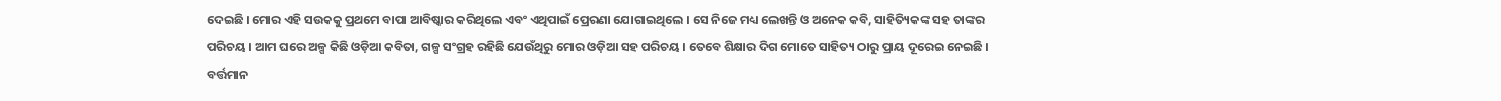ଦେଇଛି । ମୋର ଏହି ସଉକକୁ ପ୍ରଥମେ ବାପା ଆବିଷ୍କାର କରିଥିଲେ ଏବଂ ଏଥିପାଇଁ ପ୍ରେରଣା ଯୋଗାଇଥିଲେ । ସେ ନିଜେ ମଧ୍ୟ ଲେଖନ୍ତି ଓ ଅନେକ କବି, ସାହିତ୍ୟିକଙ୍କ ସହ ତାଙ୍କର ପରିଚୟ । ଆମ ଘରେ ଅଳ୍ପ କିଛି ଓଡ଼ିଆ କବିତା, ଗଳ୍ପ ସଂଗ୍ରହ ରହିଛି ଯେଉଁଥିରୁ ମୋର ଓଡ଼ିଆ ସହ ପରିଚୟ । ତେବେ ଶିକ୍ଷାର ଦିଗ ମୋତେ ସାହିତ୍ୟ ଠାରୁ ପ୍ରାୟ ଦୂରେଇ ନେଇଛି । ବର୍ତ୍ତମାନ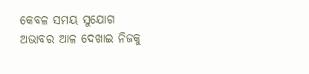କେବଳ ସମୟ ସୁଯୋଗ ଅଭାବର ଆଳ ଦେଖାଇ ନିଜକୁ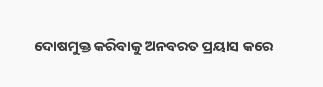ଦୋଷମୁକ୍ତ କରିବାକୁ ଅନବରତ ପ୍ରୟାସ କରେ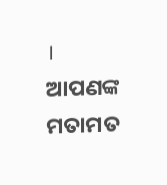।
ଆପଣଙ୍କ ମତାମତ